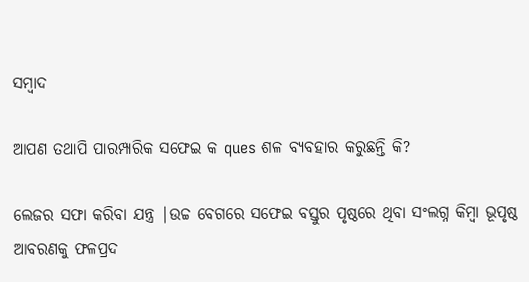ସମ୍ବାଦ

ଆପଣ ତଥାପି ପାରମ୍ପାରିକ ସଫେଇ କ ques ଶଳ ବ୍ୟବହାର କରୁଛନ୍ତି କି?

ଲେଜର ସଫା କରିବା ଯନ୍ତ୍ର |ଉଚ୍ଚ ବେଗରେ ସଫେଇ ବସ୍ତୁର ପୃଷ୍ଠରେ ଥିବା ସଂଲଗ୍ନ କିମ୍ବା ଭୂପୃଷ୍ଠ ଆବରଣକୁ ଫଳପ୍ରଦ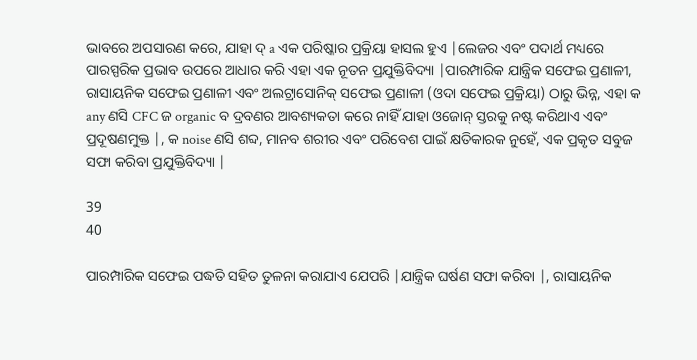ଭାବରେ ଅପସାରଣ କରେ, ଯାହା ଦ୍ a ଏକ ପରିଷ୍କାର ପ୍ରକ୍ରିୟା ହାସଲ ହୁଏ |ଲେଜର ଏବଂ ପଦାର୍ଥ ମଧ୍ୟରେ ପାରସ୍ପରିକ ପ୍ରଭାବ ଉପରେ ଆଧାର କରି ଏହା ଏକ ନୂତନ ପ୍ରଯୁକ୍ତିବିଦ୍ୟା |ପାରମ୍ପାରିକ ଯାନ୍ତ୍ରିକ ସଫେଇ ପ୍ରଣାଳୀ, ରାସାୟନିକ ସଫେଇ ପ୍ରଣାଳୀ ଏବଂ ଅଲଟ୍ରାସୋନିକ୍ ସଫେଇ ପ୍ରଣାଳୀ (ଓଦା ସଫେଇ ପ୍ରକ୍ରିୟା) ଠାରୁ ଭିନ୍ନ, ଏହା କ any ଣସି CFC ଜ organic ବ ଦ୍ରବଣର ଆବଶ୍ୟକତା କରେ ନାହିଁ ଯାହା ଓଜୋନ୍ ସ୍ତରକୁ ନଷ୍ଟ କରିଥାଏ ଏବଂ ପ୍ରଦୂଷଣମୁକ୍ତ |, କ noise ଣସି ଶବ୍ଦ, ମାନବ ଶରୀର ଏବଂ ପରିବେଶ ପାଇଁ କ୍ଷତିକାରକ ନୁହେଁ, ଏକ ପ୍ରକୃତ ସବୁଜ ସଫା କରିବା ପ୍ରଯୁକ୍ତିବିଦ୍ୟା |

39
40

ପାରମ୍ପାରିକ ସଫେଇ ପଦ୍ଧତି ସହିତ ତୁଳନା କରାଯାଏ ଯେପରି |ଯାନ୍ତ୍ରିକ ଘର୍ଷଣ ସଫା କରିବା |, ରାସାୟନିକ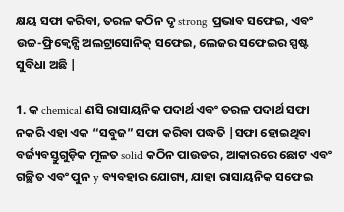କ୍ଷୟ ସଫା କରିବା, ତରଳ କଠିନ ଦୃ strong ପ୍ରଭାବ ସଫେଇ, ଏବଂ ଉଚ୍ଚ-ଫ୍ରିକ୍ୱେନ୍ସି ଅଲଟ୍ରାସୋନିକ୍ ସଫେଇ, ଲେଜର ସଫେଇର ସ୍ପଷ୍ଟ ସୁବିଧା ଅଛି |

1. କ chemical ଣସି ରାସାୟନିକ ପଦାର୍ଥ ଏବଂ ତରଳ ପଦାର୍ଥ ସଫା ନକରି ଏହା ଏକ “ସବୁଜ” ସଫା କରିବା ପଦ୍ଧତି |ସଫା ହୋଇଥିବା ବର୍ଜ୍ୟବସ୍ତୁଗୁଡ଼ିକ ମୂଳତ solid କଠିନ ପାଉଡର, ଆକାରରେ ଛୋଟ ଏବଂ ଗଚ୍ଛିତ ଏବଂ ପୁନ y ବ୍ୟବହାର ଯୋଗ୍ୟ, ଯାହା ରାସାୟନିକ ସଫେଇ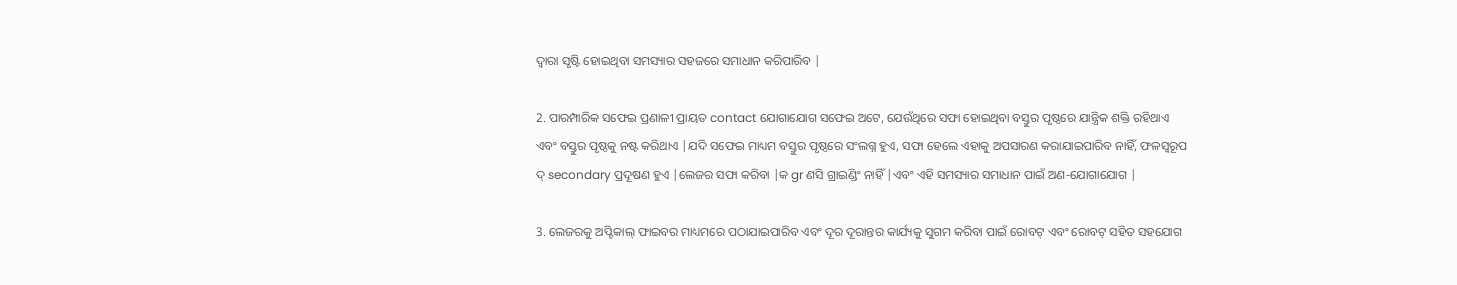ଦ୍ୱାରା ସୃଷ୍ଟି ହୋଇଥିବା ସମସ୍ୟାର ସହଜରେ ସମାଧାନ କରିପାରିବ |

2. ପାରମ୍ପାରିକ ସଫେଇ ପ୍ରଣାଳୀ ପ୍ରାୟତ contact ଯୋଗାଯୋଗ ସଫେଇ ଅଟେ, ଯେଉଁଥିରେ ସଫା ହୋଇଥିବା ବସ୍ତୁର ପୃଷ୍ଠରେ ଯାନ୍ତ୍ରିକ ଶକ୍ତି ରହିଥାଏ ଏବଂ ବସ୍ତୁର ପୃଷ୍ଠକୁ ନଷ୍ଟ କରିଥାଏ |ଯଦି ସଫେଇ ମାଧ୍ୟମ ବସ୍ତୁର ପୃଷ୍ଠରେ ସଂଲଗ୍ନ ହୁଏ, ସଫା ହେଲେ ଏହାକୁ ଅପସାରଣ କରାଯାଇପାରିବ ନାହିଁ, ଫଳସ୍ୱରୂପ ଦ୍ secondary ପ୍ରଦୂଷଣ ହୁଏ |ଲେଜର ସଫା କରିବା |କ gr ଣସି ଗ୍ରାଇଣ୍ଡିଂ ନାହିଁ |ଏବଂ ଏହି ସମସ୍ୟାର ସମାଧାନ ପାଇଁ ଅଣ-ଯୋଗାଯୋଗ |

3. ଲେଜରକୁ ଅପ୍ଟିକାଲ୍ ଫାଇବର ମାଧ୍ୟମରେ ପଠାଯାଇପାରିବ ଏବଂ ଦୂର ଦୂରାନ୍ତର କାର୍ଯ୍ୟକୁ ସୁଗମ କରିବା ପାଇଁ ରୋବଟ୍ ଏବଂ ରୋବଟ୍ ସହିତ ସହଯୋଗ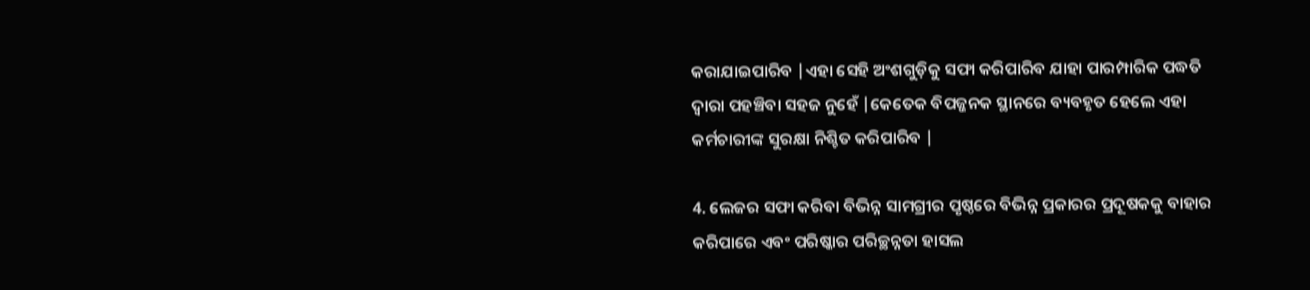କରାଯାଇପାରିବ |ଏହା ସେହି ଅଂଶଗୁଡ଼ିକୁ ସଫା କରିପାରିବ ଯାହା ପାରମ୍ପାରିକ ପଦ୍ଧତି ଦ୍ୱାରା ପହଞ୍ଚିବା ସହଜ ନୁହେଁ |କେତେକ ବିପଜ୍ଜନକ ସ୍ଥାନରେ ବ୍ୟବହୃତ ହେଲେ ଏହା କର୍ମଚାରୀଙ୍କ ସୁରକ୍ଷା ନିଶ୍ଚିତ କରିପାରିବ |

4. ଲେଜର ସଫା କରିବା ବିଭିନ୍ନ ସାମଗ୍ରୀର ପୃଷ୍ଠରେ ବିଭିନ୍ନ ପ୍ରକାରର ପ୍ରଦୂଷକକୁ ବାହାର କରିପାରେ ଏବଂ ପରିଷ୍କାର ପରିଚ୍ଛନ୍ନତା ହାସଲ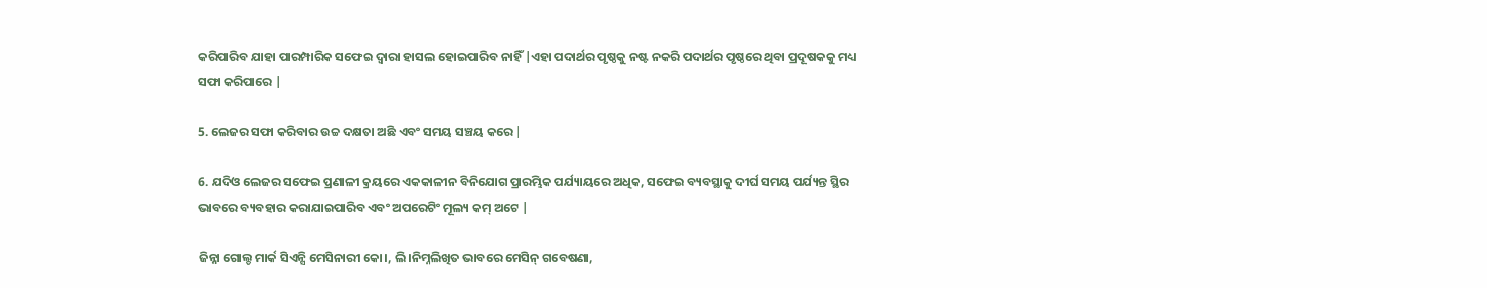କରିପାରିବ ଯାହା ପାରମ୍ପାରିକ ସଫେଇ ଦ୍ୱାରା ହାସଲ ହୋଇପାରିବ ନାହିଁ |ଏହା ପଦାର୍ଥର ପୃଷ୍ଠକୁ ନଷ୍ଟ ନକରି ପଦାର୍ଥର ପୃଷ୍ଠରେ ଥିବା ପ୍ରଦୂଷକକୁ ମଧ୍ୟ ସଫା କରିପାରେ |

5. ଲେଜର ସଫା କରିବାର ଉଚ୍ଚ ଦକ୍ଷତା ଅଛି ଏବଂ ସମୟ ସଞ୍ଚୟ କରେ |

6. ଯଦିଓ ଲେଜର ସଫେଇ ପ୍ରଣାଳୀ କ୍ରୟରେ ଏକକାଳୀନ ବିନିଯୋଗ ପ୍ରାରମ୍ଭିକ ପର୍ଯ୍ୟାୟରେ ଅଧିକ, ସଫେଇ ବ୍ୟବସ୍ଥାକୁ ଦୀର୍ଘ ସମୟ ପର୍ଯ୍ୟନ୍ତ ସ୍ଥିର ଭାବରେ ବ୍ୟବହାର କରାଯାଇପାରିବ ଏବଂ ଅପରେଟିଂ ମୂଲ୍ୟ କମ୍ ଅଟେ |

ଜିନ୍ନା ଗୋଲ୍ଡ ମାର୍କ ସିଏନ୍ସି ମେସିନାରୀ କୋ।, ଲି।ନିମ୍ନଲିଖିତ ଭାବରେ ମେସିନ୍ ଗବେଷଣା,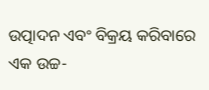ଉତ୍ପାଦନ ଏବଂ ବିକ୍ରୟ କରିବାରେ ଏକ ଉଚ୍ଚ-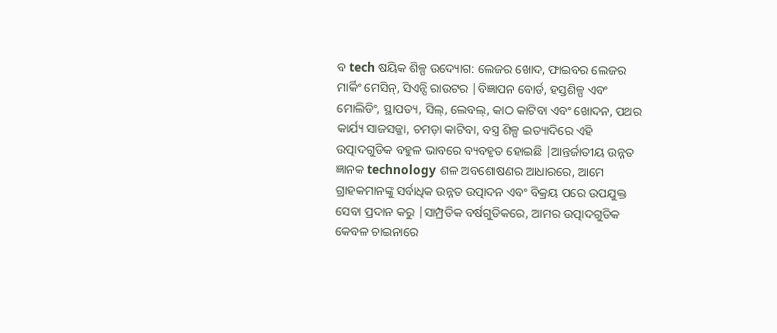ବ tech ଷୟିକ ଶିଳ୍ପ ଉଦ୍ୟୋଗ: ଲେଜର ଖୋଦ, ଫାଇବର ଲେଜର ମାର୍କିଂ ମେସିନ୍, ସିଏନ୍ସି ରାଉଟର |ବିଜ୍ଞାପନ ବୋର୍ଡ, ହସ୍ତଶିଳ୍ପ ଏବଂ ମୋଲିଡିଂ, ସ୍ଥାପତ୍ୟ, ସିଲ୍, ଲେବଲ୍, କାଠ କାଟିବା ଏବଂ ଖୋଦନ, ପଥର କାର୍ଯ୍ୟ ସାଜସଜ୍ଜା, ଚମଡ଼ା କାଟିବା, ବସ୍ତ୍ର ଶିଳ୍ପ ଇତ୍ୟାଦିରେ ଏହି ଉତ୍ପାଦଗୁଡିକ ବହୁଳ ଭାବରେ ବ୍ୟବହୃତ ହୋଇଛି |ଆନ୍ତର୍ଜାତୀୟ ଉନ୍ନତ ଜ୍ଞାନକ technology ଶଳ ଅବଶୋଷଣର ଆଧାରରେ, ଆମେ ଗ୍ରାହକମାନଙ୍କୁ ସର୍ବାଧିକ ଉନ୍ନତ ଉତ୍ପାଦନ ଏବଂ ବିକ୍ରୟ ପରେ ଉପଯୁକ୍ତ ସେବା ପ୍ରଦାନ କରୁ |ସାମ୍ପ୍ରତିକ ବର୍ଷଗୁଡିକରେ, ଆମର ଉତ୍ପାଦଗୁଡିକ କେବଳ ଚାଇନାରେ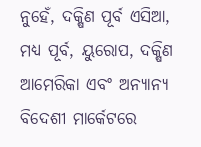ନୁହେଁ, ଦକ୍ଷିଣ ପୂର୍ବ ଏସିଆ, ମଧ୍ୟ ପୂର୍ବ, ୟୁରୋପ, ଦକ୍ଷିଣ ଆମେରିକା ଏବଂ ଅନ୍ୟାନ୍ୟ ବିଦେଶୀ ମାର୍କେଟରେ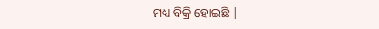ମଧ୍ୟ ବିକ୍ରି ହୋଇଛି |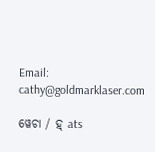Email:   cathy@goldmarklaser.com

ୱେଚା / ହ୍ ats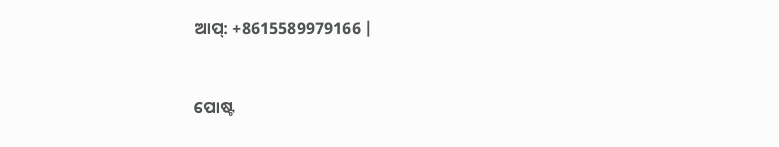ଆପ୍: +8615589979166 |


ପୋଷ୍ଟ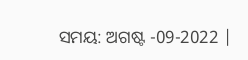ସମୟ: ଅଗଷ୍ଟ -09-2022 |